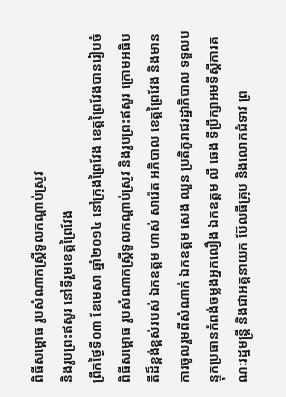ពិធីសម្ពោធ រូបសំណាកស្រ្តីទូលកណ្តាប់ស្រូវ
និងរូបព្រះឥសូរ នៅទីរួមខេត្តព្រៃវែង
ព្រឹកថ្ងៃទី០៣ ខែមេសា ឆ្នាំ២០១៤ នៅក្រុងព្រៃវែង ខេត្តព្រៃវែងបានរៀបចំពិធីសម្ពោធ រូបសំណាកស្រ្តីទូលកណ្តាប់ស្រូវ និងរូបព្រះឥសូរ ក្រោមអធិបតីដ៏ខ្ពង់ខ្ពស់របស់ ឯកឧត្តម ហាស់ សារ៉េត អភិបាល ខេត្តព្រៃវែង និងមានការចូលរួមពីសំណាក់ ឯកឧត្តម សេង ឈួន ប្រតិភូរាជរដ្ឋាភិបាល ទទួលបន្ទុកប្រធានកំពង់ចម្លងអ្នកលឿង ឯកឧត្តម លី ឆេង ទីប្រឹក្សាអមទីស្តីការគណៈរដ្ឋមន្ត្រី និងជាអគ្គនាយក ប៊ែលធីគ្រុប និងលោកជំទាវ ព្រ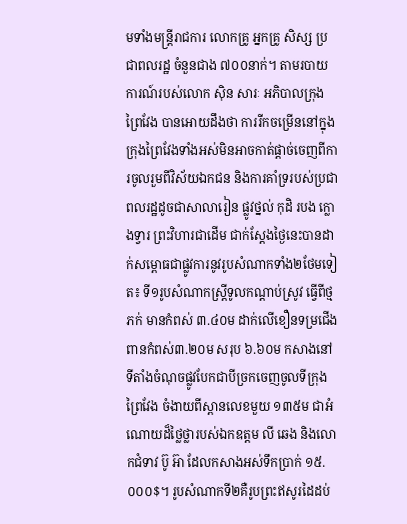មទាំងមន្រ្តីរាជការ លោកគ្រូ អ្នកគ្រូ សិស្ស ប្រជាពលរដ្ឋ ចំនួនជាង ៧០០នាក់។ តាមរបាយការណ៍របស់លោក ស៊ិន សារៈ អភិបាលក្រុងព្រៃវែង បានអោយដឹងថា ការរីកចម្រើននៅក្នុងក្រុងព្រៃវែងទាំងអស់មិនអាចកាត់ផ្តាច់ចេញពីការចូលរួមពីវិស័យឯកជន និងការគាំទ្ររបស់ប្រជាពលរដ្ឋដូចជាសាលារៀន ផ្លូវថ្នល់ កុដិ របង ក្លោងទ្វារ ព្រះវិហារជាដើម ជាក់ស្តែងថ្ងៃនេះបានដាក់សម្ពោធជាផ្លូវការនូវរូបសំណាកទាំង២ថែមទៀត៖ ទី១រូបសំណាកស្រ្តីទូលកណ្តាប់ស្រូវ ធ្វើពីថ្មភក់ មានកំពស់ ៣.៤០ម ដាក់លើខឿនទម្រជើងពានកំពស់៣.២០ម សរុប ៦.៦០ម កសាងនៅទីតាំងចំណុចផ្លូវបែកជាបីច្រកចេញចូលទីក្រុងព្រៃវែង ចំងាយពីស្ពានលេខមួយ ១៣៥ម ជាអំណោយដ៏ថ្លៃថ្លារបស់ឯកឧត្តម លី ឆេង និងលោកជំទាវ ប៊ូ អ៊ា ដែលកសាងអស់ទឹកប្រាក់ ១៥.០០០$។ រូបសំណាកទី២គឺរូបព្រះឥសូរដៃដប់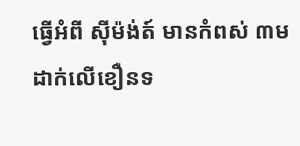ធ្វើអំពី ស៊ីម៉ង់ត៍ មានកំពស់ ៣ម ដាក់លើខឿនទ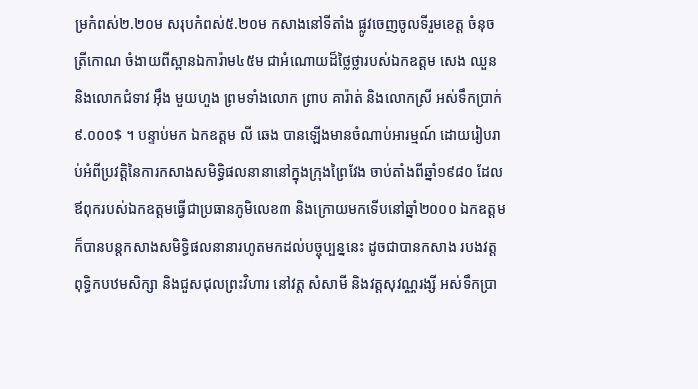ម្រកំពស់២.២០ម សរុបកំពស់៥.២០ម កសាងនៅទីតាំង ផ្លូវចេញចូលទីរួមខេត្ត ចំនុចត្រីកោណ ចំងាយពីស្ពានឯការ៉ាម៤៥ម ជាអំណោយដ៏ថ្លៃថ្លារបស់ឯកឧត្តម សេង ឈួន និងលោកជំទាវ អ៊ឹង មួយហួង ព្រមទាំងលោក ព្រាប គារ៉ាត់ និងលោកស្រី អស់ទឹកប្រាក់ ៩.០០០$ ។ បន្ទាប់មក ឯកឧត្តម លី ឆេង បានឡើងមានចំណាប់អារម្មណ៍ ដោយរៀបរាប់អំពីប្រវត្តិនៃការកសាងសមិទ្ធិផលនានានៅក្នុងក្រុងព្រៃវែង ចាប់តាំងពីឆ្នាំ១៩៨០ ដែលឪពុករបស់ឯកឧត្តមធ្វើជាប្រធានភូមិលេខ៣ និងក្រោយមកទើបនៅឆ្នាំ២០០០ ឯកឧត្តម ក៏បានបន្តកសាងសមិទ្ធិផលនានារហូតមកដល់បច្ចុប្បន្ននេះ ដូចជាបានកសាង របងវត្ត ពុទ្ធិកបឋមសិក្សា និងជួសជុលព្រះវិហារ នៅវត្ត សំសាមី និងវត្តសុវណ្ណរង្សី អស់ទឹកប្រា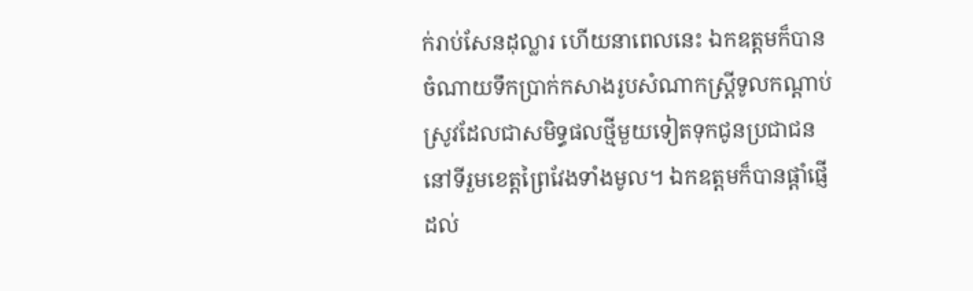ក់រាប់សែនដុល្លារ ហើយនាពេលនេះ ឯកឧត្តមក៏បានចំណាយទឹកប្រាក់កសាងរូបសំណាកស្រ្តីទូលកណ្តាប់ស្រូវដែលជាសមិទ្ធផលថ្មីមួយទៀតទុកជូនប្រជាជននៅទីរួមខេត្តព្រៃវែងទាំងមូល។ ឯកឧត្តមក៏បានផ្តាំផ្ញើដល់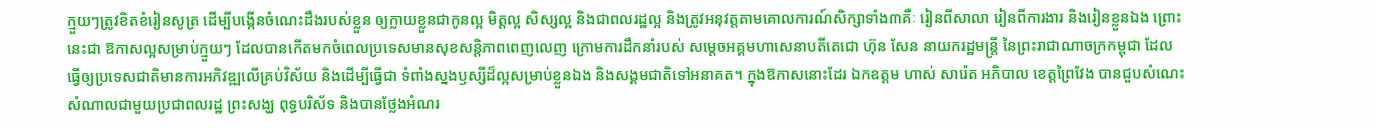ក្មួយៗត្រូវខិតខំរៀនសូត្រ ដើម្បីបង្កើនចំណេះដឹងរបស់ខ្លួន ឲ្យក្លាយខ្លួនជាកូនល្អ មិត្តល្អ សិស្សល្អ និងជាពលរដ្ឋល្អ និងត្រូវអនុវត្តតាមគោលការណ៍សិក្សាទាំង៣គឺៈ រៀនពីសាលា រៀនពីការងារ និងរៀនខ្លួនឯង ព្រោះនេះជា ឱកាសល្អសម្រាប់ក្មួយៗ ដែលបានកើតមកចំពេលប្រទេសមានសុខសន្តិភាពពេញលេញ ក្រោមការដឹកនាំរបស់ សម្តេចអគ្គមហាសេនាបតីតេជោ ហ៊ុន សែន នាយករដ្ឋមន្រ្តី នៃព្រះរាជាណាចក្រកម្ពុជា ដែលធ្វើឲ្យប្រទេសជាតិមានការអភិវឌ្ឍលើគ្រប់វិស័យ និងដើម្បីធ្វើជា ទំពាំងស្នងឫស្សីដ៏ល្អសម្រាប់ខ្លួនឯង និងសង្គមជាតិទៅអនាគត។ ក្នុងឱកាសនោះដែរ ឯកឧត្តម ហាស់ សារ៉េត អភិបាល ខេត្តព្រៃវែង បានជួបសំណេះសំណាលជាមួយប្រជាពលរដ្ឋ ព្រះសង្ឃ ពុទ្ធបរិស័ទ និងបានថ្លែងអំណរ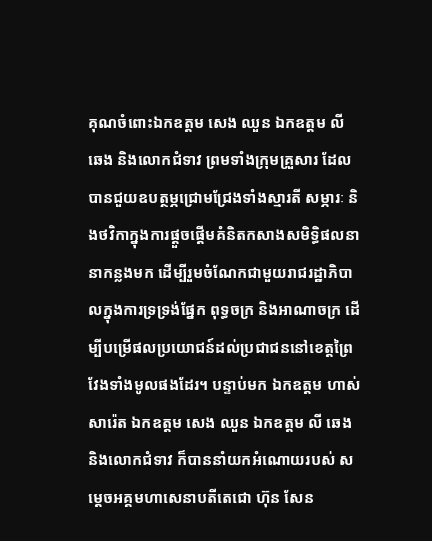គុណចំពោះឯកឧត្តម សេង ឈួន ឯកឧត្តម លី ឆេង និងលោកជំទាវ ព្រមទាំងក្រុមគ្រួសារ ដែលបានជួយឧបត្ថម្ភជ្រោមជ្រែងទាំងស្មារតី សម្ភារៈ និងថវិកាក្នុងការផ្តួចផ្តើមគំនិតកសាងសមិទ្ធិផលនានាកន្លងមក ដើម្បីរួមចំណែកជាមួយរាជរដ្ឋាភិបាលក្នុងការទ្រទ្រង់ផ្នែក ពុទ្ធចក្រ និងអាណាចក្រ ដើម្បីបម្រើផលប្រយោជន៍ដល់ប្រជាជននៅខេត្តព្រៃវែងទាំងមូលផងដែរ។ បន្ទាប់មក ឯកឧត្តម ហាស់ សារ៉េត ឯកឧត្តម សេង ឈួន ឯកឧត្តម លី ឆេង និងលោកជំទាវ ក៏បាននាំយកអំណោយរបស់ សម្តេចអគ្គមហាសេនាបតីតេជោ ហ៊ុន សែន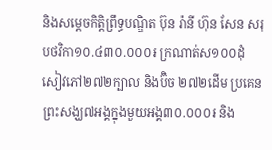និងសម្តេចកិតិ្តព្រឹទ្ធបណ្ឌិត ប៊ុន រ៉ានី ហ៊ុន សែន សរុបថវិកា១០.៤៣០.០០០៛ ក្រណាត់ស១០០ដុំ សៀវភៅ២៧២ក្បាល និងប៊ិច ២៧២ដើម ប្រគេនព្រះសង្ឃ៧អង្គក្នុងមួយអង្គ៣០.០០០៛ និង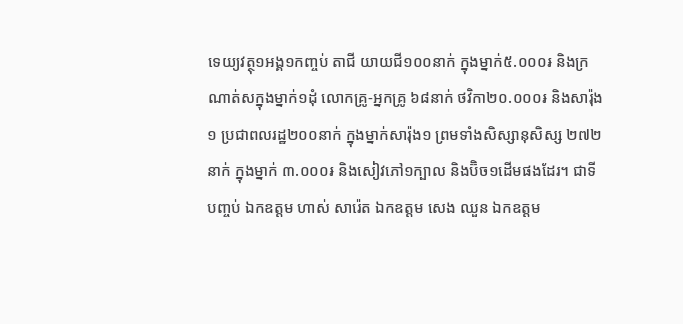ទេយ្យវត្ថុ១អង្គ១កញ្ចប់ តាជី យាយជី១០០នាក់ ក្នុងម្នាក់៥.០០០៛ និងក្រណាត់សក្នុងម្នាក់១ដុំ លោកគ្រូ-អ្នកគ្រូ ៦៨នាក់ ថវិកា២០.០០០៛ និងសារ៉ុង១ ប្រជាពលរដ្ឋ២០០នាក់ ក្នុងម្នាក់សារ៉ុង១ ព្រមទាំងសិស្សានុសិស្ស ២៧២នាក់ ក្នុងម្នាក់ ៣.០០០៛ និងសៀវភៅ១ក្បាល និងប៊ិច១ដើមផងដែរ។ ជាទីបញ្ចប់ ឯកឧត្តម ហាស់ សារ៉េត ឯកឧត្តម សេង ឈួន ឯកឧត្តម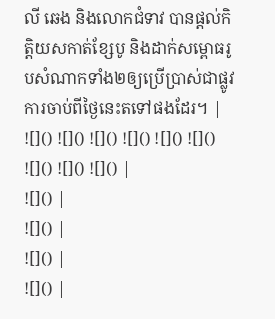លី ឆេង និងលោកជំទាវ បានផ្តល់កិត្តិយសកាត់ខ្សែបូ និងដាក់សម្ពោធរូបសំណាកទាំង២ឲ្យប្រើប្រាស់ជាផ្លូវការចាប់ពីថ្ងៃនេះតទៅផងដែរ។ |
![]() ![]() ![]() ![]() ![]() ![]() ![]() ![]() ![]() |
![]() |
![]() |
![]() |
![]() |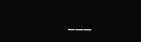___